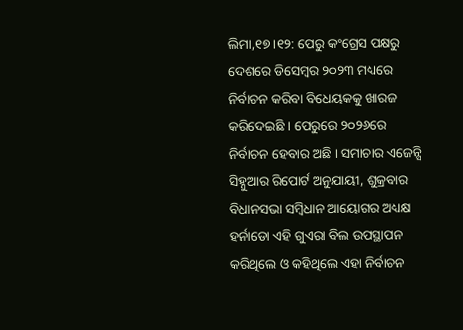ଲିମା,୧୭ ।୧୨: ପେରୁ କଂଗ୍ରେସ ପକ୍ଷରୁ ଦେଶରେ ଡିସେମ୍ବର ୨୦୨୩ ମଧ୍ୟରେ ନିର୍ବାଚନ କରିବା ବିଧେୟକକୁ ଖାରଜ କରିଦେଇଛି । ପେରୁରେ ୨୦୨୬ରେ ନିର୍ବାଚନ ହେବାର ଅଛି । ସମାଚାର ଏଜେନ୍ସି ସିହ୍ନୁଆର ରିପୋର୍ଟ ଅନୁଯାୟୀ, ଶୁକ୍ରବାର ବିଧାନସଭା ସମ୍ବିଧାନ ଆୟୋଗର ଅଧ୍ୟକ୍ଷ ହର୍ନାଡୋ ଏହି ଗୁଏରା ବିଲ ଉପସ୍ଥାପନ କରିଥିଲେ ଓ କହିଥିଲେ ଏହା ନିର୍ବାଚନ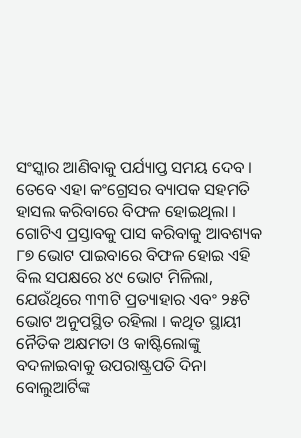ସଂସ୍କାର ଆଣିବାକୁ ପର୍ଯ୍ୟାପ୍ତ ସମୟ ଦେବ । ତେବେ ଏହା କଂଗ୍ରେସର ବ୍ୟାପକ ସହମତି ହାସଲ କରିବାରେ ବିଫଳ ହୋଇଥିଲା ।
ଗୋଟିଏ ପ୍ରସ୍ତାବକୁ ପାସ କରିବାକୁ ଆବଶ୍ୟକ ୮୭ ଭୋଟ ପାଇବାରେ ବିଫଳ ହୋଇ ଏହି ବିଲ ସପକ୍ଷରେ ୪୯ ଭୋଟ ମିଳିଲା, ଯେଉଁଥିରେ ୩୩ଟି ପ୍ରତ୍ୟାହାର ଏବଂ ୨୫ଟି ଭୋଟ ଅନୁପସ୍ଥିତ ରହିଲା । କଥିତ ସ୍ଥାୟୀ ନୈତିକ ଅକ୍ଷମତା ଓ କାଷ୍ଟିଲୋଙ୍କୁ ବଦଳାଇବାକୁ ଉପରାଷ୍ଟ୍ରପତି ଦିନା ବୋଲୁଆର୍ଟିଙ୍କ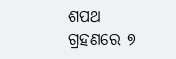ଶପଥ ଗ୍ରହଣରେ ୭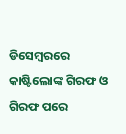ଡିସେମ୍ବରରେ କାଷ୍ଟିଲୋଙ୍କ ଗିରଫ ଓ ଗିରଫ ପରେ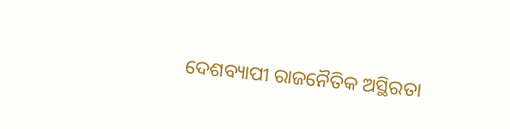ଦେଶବ୍ୟାପୀ ରାଜନୈତିକ ଅସ୍ଥିରତା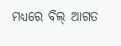ମଧ୍ୟରେ ବିଲ୍ ଆଗତ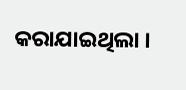କରାଯାଇଥିଲା ।